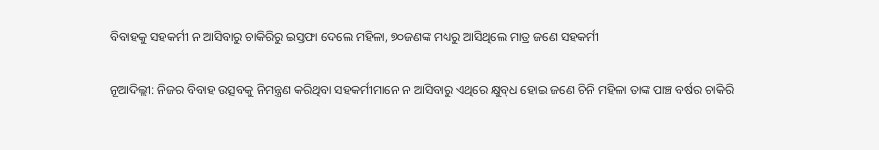ବିବାହକୁ ସହକର୍ମୀ ନ ଆସିବାରୁ ଚାକିରିରୁ ଇସ୍ତଫା ଦେଲେ ମହିଳା, ୭୦ଜଣଙ୍କ ମଧ୍ୟରୁ ଆସିଥିଲେ ମାତ୍ର ଜଣେ ସହକର୍ମୀ

ନୂଆଦିଲ୍ଲୀ: ନିଜର ବିବାହ ଉତ୍ସବକୁ ନିମନ୍ତ୍ରଣ କରିଥିବା ସହକର୍ମୀମାନେ ନ ଆସିବାରୁ ଏଥିରେ କ୍ଷୁବ୍‌ଧ ହୋଇ ଜଣେ ଚିନି ମହିଳା ତାଙ୍କ ପାଞ୍ଚ ବର୍ଷର ଚାକିରି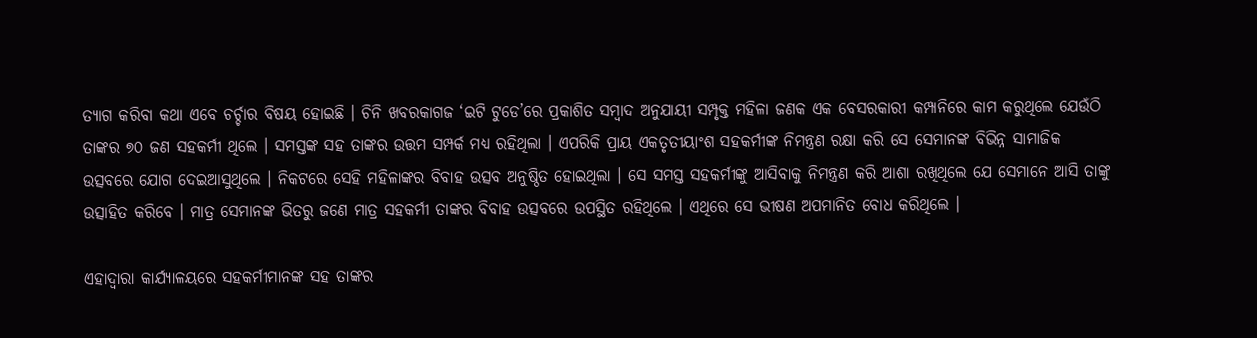ତ୍ୟାଗ କରିବା କଥା ଏବେ ଚର୍ଚ୍ଚାର ବିଷୟ ହୋଇଛି । ଚିନି ଖବରକାଗଜ ‘ଇଟି ଟୁଡେ’ରେ ପ୍ରକାଶିତ ସମ୍ବାଦ ଅନୁଯାୟୀ ସମ୍ପୃକ୍ତ ମହିଳା ଜଣକ ଏକ ବେସରକାରୀ କମ୍ପାନିରେ କାମ କରୁଥିଲେ ଯେଉଁଠି ତାଙ୍କର ୭୦ ଜଣ ସହକର୍ମୀ ଥିଲେ । ସମସ୍ତଙ୍କ ସହ ତାଙ୍କର ଉତ୍ତମ ସମ୍ପର୍କ ମଧ୍ୟ ରହିଥିଲା । ଏପରିକି ପ୍ରାୟ ଏକତୃତୀୟାଂଶ ସହକର୍ମୀଙ୍କ ନିମନ୍ତ୍ରଣ ରକ୍ଷା କରି ସେ ସେମାନଙ୍କ ବିଭିନ୍ନ ସାମାଜିକ ଉତ୍ସବରେ ଯୋଗ ଦେଇଆସୁଥିଲେ । ନିକଟରେ ସେହି ମହିଳାଙ୍କର ବିବାହ ଉତ୍ସବ ଅନୁଷ୍ଠିତ ହୋଇଥିଲା । ସେ ସମସ୍ତ ସହକର୍ମୀଙ୍କୁ ଆସିବାକୁ ନିମନ୍ତ୍ରଣ କରି ଆଶା ରଖିଥିଲେ ଯେ ସେମାନେ ଆସି ତାଙ୍କୁ ଉତ୍ସାହିତ କରିବେ । ମାତ୍ର ସେମାନଙ୍କ ଭିତରୁ ଜଣେ ମାତ୍ର ସହକର୍ମୀ ତାଙ୍କର ବିବାହ ଉତ୍ସବରେ ଉପସ୍ଥିତ ରହିଥିଲେ । ଏଥିରେ ସେ ଭୀଷଣ ଅପମାନିତ ବୋଧ କରିଥିଲେ ।

ଏହାଦ୍ୱାରା କାର୍ଯ୍ୟାଳୟରେ ସହକର୍ମୀମାନଙ୍କ ସହ ତାଙ୍କର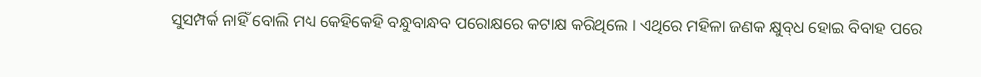ସୁସମ୍ପର୍କ ନାହିଁ ବୋଲି ମଧ୍ୟ କେହିକେହି ବନ୍ଧୁବାନ୍ଧବ ପରୋକ୍ଷରେ କଟାକ୍ଷ କରିଥିଲେ । ଏଥିରେ ମହିଳା ଜଣକ କ୍ଷୁବ୍‌ଧ ହୋଇ ବିବାହ ପରେ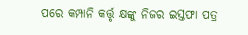ପରେ କମ୍ପାନି କର୍ତ୍ତୃ କ୍ଷଙ୍କୁ ନିଜର ଇସ୍ତଫା ପତ୍ର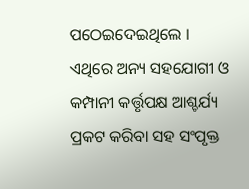ପଠେଇଦେଇଥିଲେ । ଏଥିରେ ଅନ୍ୟ ସହଯୋଗୀ ଓ କମ୍ପାନୀ କର୍ତ୍ତୃପକ୍ଷ ଆଶ୍ଚର୍ଯ୍ୟ ପ୍ରକଟ କରିବା ସହ ସଂପୃକ୍ତ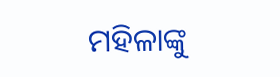ମହିଳାଙ୍କୁ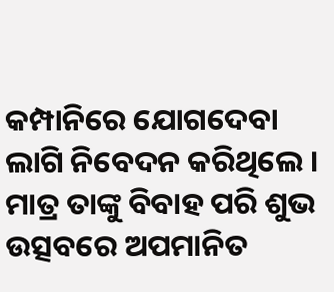କମ୍ପାନିରେ ଯୋଗଦେବା ଲାଗି ନିବେଦନ କରିଥିଲେ । ମାତ୍ର ତାଙ୍କୁ ବିବାହ ପରି ଶୁଭ ଉତ୍ସବରେ ଅପମାନିତ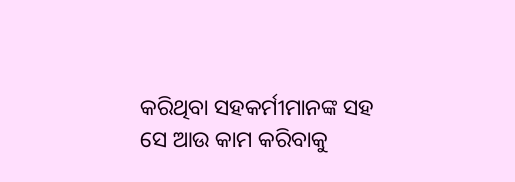କରିଥିବା ସହକର୍ମୀମାନଙ୍କ ସହ ସେ ଆଉ କାମ କରିବାକୁ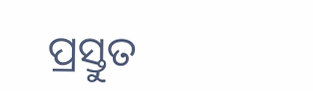ପ୍ରସ୍ତୁତ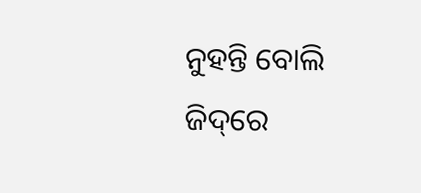ନୁହନ୍ତି ବୋଲି ଜିଦ୍‌ରେ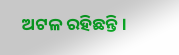ଅଟଳ ରହିଛନ୍ତି।